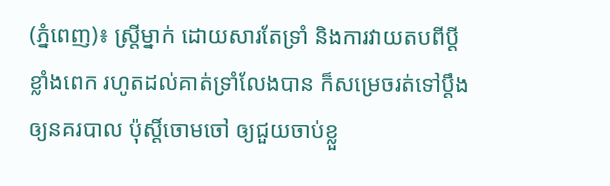(ភ្នំពេញ)៖ ស្រ្តីម្នាក់ ដោយសារតែទ្រាំ និងការវាយតបពីប្ដីខ្លាំងពេក រហូតដល់គាត់ទ្រាំលែងបាន ក៏សម្រេចរត់ទៅប្ដឹងឲ្យនគរបាល ប៉ុស្ដិ៍ចោមចៅ ឲ្យជួយចាប់ខ្លួ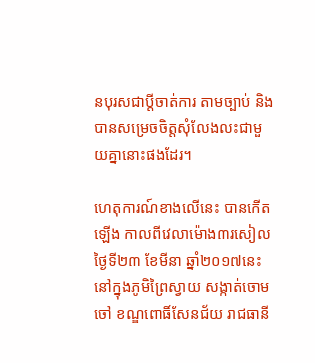នបុរសជាប្ដីចាត់ការ តាមច្បាប់ និងបានសម្រេចចិត្តសុំលែងលះជាមួយគ្នានោះផងដែរ។

ហេតុការណ៍ខាងលើនេះ បានកើតឡើង កាលពីវេលាម៉ោង៣រសៀល ថ្ងៃទី២៣ ខែមីនា ឆ្នាំ២០១៧នេះ នៅក្នុងភូមិព្រៃស្វាយ សង្កាត់ចោមចៅ ខណ្ឌពោធិ៍សែនជ័យ រាជធានី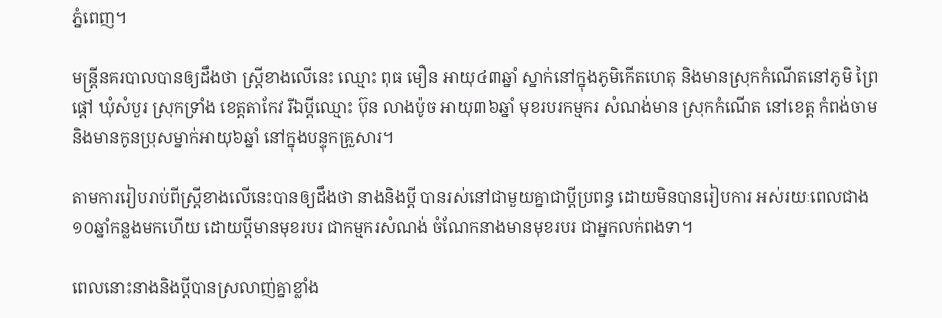ភ្នំពេញ។

មន្ដ្រីនគរបាលបានឲ្យដឹងថា ស្រ្តីខាងលើនេះ ឈ្មោះ ពុធ មឿន អាយុ៤៣ឆ្នាំ ស្នាក់នៅក្នុងភូមិកើតហេតុ និងមានស្រុកកំណើតនៅភូមិ ព្រៃផ្ដៅ ឃុំសំបួរ ស្រុកទ្រាំង ខេត្តតាកែវ រីឯប្ដីឈ្មោះ ប៊ុន លាងប៉ូច អាយុ៣៦ឆ្នាំ មុខរបរកម្មករ សំណង់មាន ស្រុកកំណើត នៅខេត្ត កំពង់ចាម និងមានកូនប្រុសម្នាក់អាយុ៦ឆ្នាំ នៅក្នុងបន្ទុកគ្រួសារ។

តាមការរៀបរាប់ពីស្រ្តីខាងលើនេះបានឲ្យដឹងថា នាងនិងប្ដី បានរស់នៅជាមួយគ្នាជាប្ដីប្រពន្ធ ដោយមិនបានរៀបការ អស់រយៈពេលជាង ១០ឆ្នាំកន្លងមកហើយ ដោយប្ដីមានមុខរបរ ជាកម្មករសំណង់ ចំណែកនាងមានមុខរបរ ជាអ្នកលក់ពងទា។

ពេលនោះនាងនិងប្ដីបានស្រលាញ់គ្នាខ្លាំង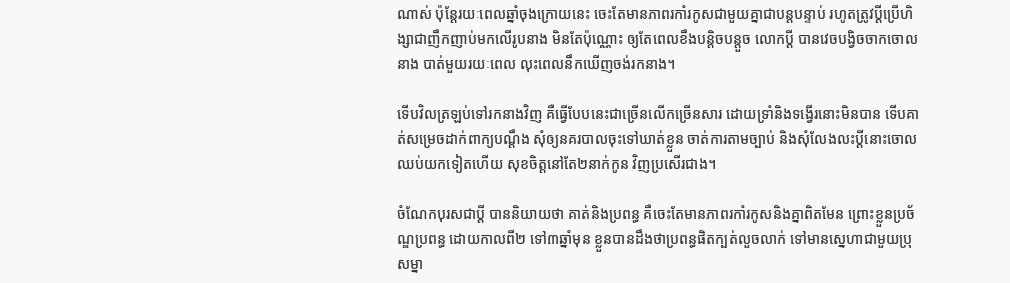ណាស់ ប៉ុន្តែរយៈពេលឆ្នាំចុងក្រោយនេះ ចេះតែមានភាពរកាំរកូសជាមួយគ្នាជាបន្តបន្ទាប់ រហូតត្រូវប្ដីប្រើហិង្សាជាញឹកញាប់មកលើរូបនាង មិនតែប៉ុណ្ណោះ ឲ្យតែពេលខឹងបន្តិចបន្តួច លោកប្ដី បានវេចបង្វិចចាកចោលនាង បាត់មួយរយៈពេល លុះពេលនឹកឃើញចង់រកនាង។

ទើបវិលត្រឡប់ទៅរកនាងវិញ គឺធ្វើបែបនេះជាច្រើនលើកច្រើនសារ ដោយទ្រាំនិងទង្វើរនោះមិនបាន ទើបគាត់សម្រេចដាក់ពាក្យបណ្ដឹង សុំឲ្យនគរបាលចុះទៅឃាត់ខ្លួន ចាត់ការតាមច្បាប់ និងសុំលែងលះប្តីនោះចោល ឈប់យកទៀតហើយ សុខចិត្តនៅតែ២នាក់កូន វិញប្រសើរជាង។

ចំណែកបុរសជាប្ដី បាននិយាយថា គាត់និងប្រពន្ធ គឺចេះតែមានភាពរកាំរកូសនិងគ្នាពិតមែន ព្រោះខ្លួនប្រច័ណ្ឌប្រពន្ធ ដោយកាលពី២ ទៅ៣ឆ្នាំមុន ខ្លួនបានដឹងថាប្រពន្ធផិតក្បត់លួចលាក់ ទៅមានស្នេហាជាមួយប្រុសម្នា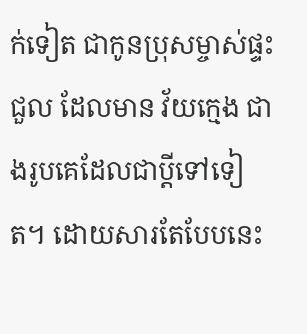ក់ទៀត ជាកូនប្រុសម្ចាស់ផ្ទះជួល ដែលមាន វ័យក្មេង ជាងរូបគេដែលជាប្ដីទៅទៀត។ ដោយសារតែបែបនេះ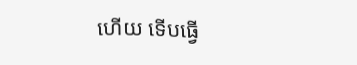ហើយ ទើបធ្វើ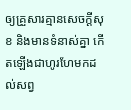ឲ្យគ្រួសារគ្មានសេចក្ដីសុខ និងមានទំនាស់គ្នា កើតឡើងជាហូរហែមកដល់សព្វ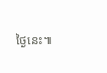ថ្ងៃនេះ៕